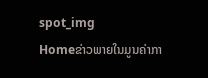spot_img
Homeຂ່າວພາຍໃນມູນຄ່າກາ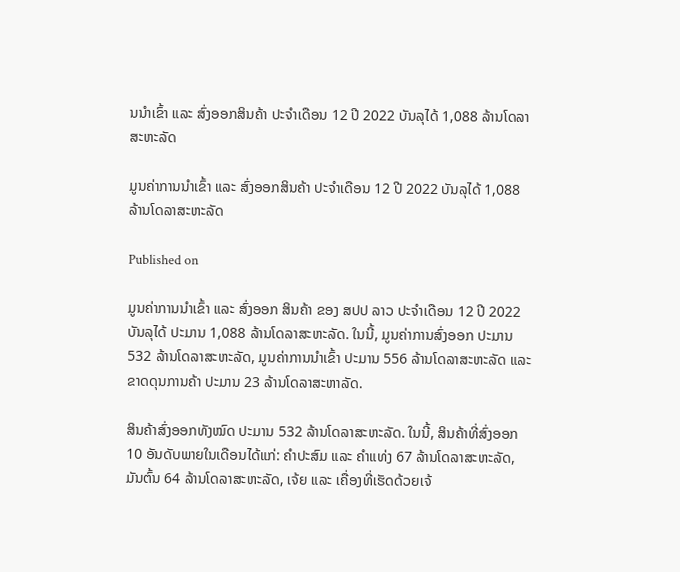ນນໍາເຂົ້າ ແລະ ສົ່ງອອກສິນຄ້າ ປະຈໍາເດືອນ 12 ປີ 2022 ບັນລຸໄດ້ 1,088 ລ້ານໂດລາສະຫະລັດ

ມູນຄ່າການນໍາເຂົ້າ ແລະ ສົ່ງອອກສິນຄ້າ ປະຈໍາເດືອນ 12 ປີ 2022 ບັນລຸໄດ້ 1,088 ລ້ານໂດລາສະຫະລັດ

Published on

ມູນຄ່າການນໍາເຂົ້າ ແລະ ສົ່ງອອກ ສິນຄ້າ ຂອງ ສປປ ລາວ ປະຈໍາເດືອນ 12 ປີ 2022 ບັນລຸໄດ້ ປະມານ 1,088 ລ້ານໂດລາສະຫະລັດ. ໃນນີ້, ມູນຄ່າການສົ່ງອອກ ປະມານ 532 ລ້ານໂດລາສະຫະລັດ, ມູນຄ່າການນໍາເຂົ້າ ປະມານ 556 ລ້ານໂດລາສະຫະລັດ ແລະ ຂາດດຸນການຄ້າ ປະມານ 23 ລ້ານໂດລາສະຫາລັດ.

ສິນຄ້າສົ່ງອອກທັງໝົດ ປະມານ 532 ລ້ານໂດລາສະຫະລັດ. ໃນນີ້, ສິນຄ້າທີ່ສົ່ງອອກ 10 ອັນດັບພາຍໃນເດືອນໄດ້ແກ່: ຄຳປະສົມ ແລະ ຄຳແທ່ງ 67 ລ້ານໂດລາສະຫະລັດ, ມັນຕົ້ນ 64 ລ້ານໂດລາສະຫະລັດ, ເຈ້ຍ ແລະ ເຄື່ອງທີ່ເຮັດດ້ວຍເຈ້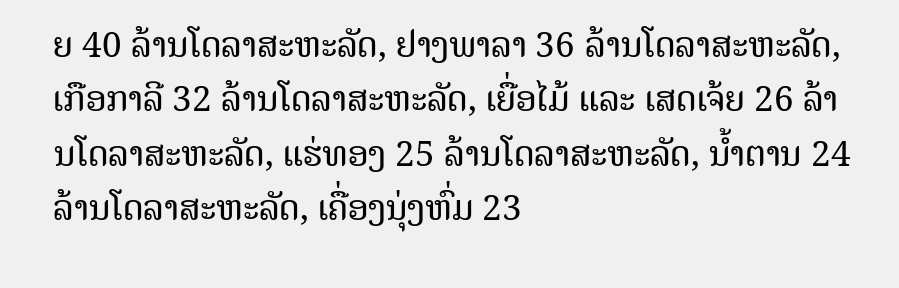ຍ 40 ລ້ານໂດລາສະຫະລັດ, ຢາງພາລາ 36 ລ້ານໂດລາສະຫະລັດ, ເກືອກາລີ 32 ລ້ານໂດລາສະຫະລັດ, ເຍື່ອໄມ້ ແລະ ເສດເຈ້ຍ 26 ລ້ານໂດລາສະຫະລັດ, ແຮ່ທອງ 25 ລ້ານໂດລາສະຫະລັດ, ນ້ຳຕານ 24 ລ້ານໂດລາສະຫະລັດ, ເຄື່ອງນຸ່ງຫົ່ມ 23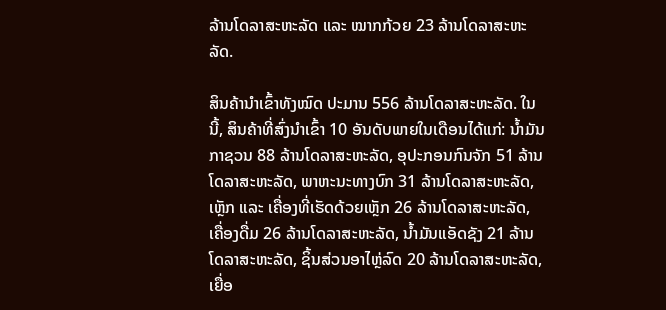ລ້ານໂດລາສະຫະລັດ ແລະ ໝາກກ້ວຍ 23 ລ້ານໂດລາສະຫະລັດ.

ສິນຄ້ານຳເຂົ້າທັງໝົດ ປະມານ 556 ລ້ານໂດລາສະຫະລັດ. ໃນນີ້, ສິນຄ້າທີ່ສົ່ງນໍາເຂົ້າ 10 ອັນດັບພາຍໃນເດືອນໄດ້ແກ່: ນ້ຳມັນກາຊວນ 88 ລ້ານໂດລາສະຫະລັດ, ອຸປະກອນກົນຈັກ 51 ລ້ານໂດລາສະຫະລັດ, ພາຫະນະທາງບົກ 31 ລ້ານໂດລາສະຫະລັດ, ເຫຼັກ ແລະ ເຄື່ອງທີ່ເຮັດດ້ວຍເຫຼັກ 26 ລ້ານໂດລາສະຫະລັດ, ເຄື່ອງດື່ມ 26 ລ້ານໂດລາສະຫະລັດ, ນ້ຳມັນແອັດຊັງ 21 ລ້ານໂດລາສະຫະລັດ, ຊິ້ນສ່ວນອາໄຫຼ່ລົດ 20 ລ້ານໂດລາສະຫະລັດ, ເຍື່ອ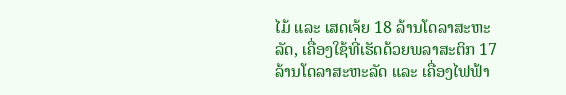ໄມ້ ແລະ ເສດເຈ້ຍ 18 ລ້ານໂດລາສະຫະລັດ, ເຄື່ອງໃຊ້ທີ່ເຮັດດ້ວຍພລາສະຕິກ 17 ລ້ານໂດລາສະຫະລັດ ແລະ ເຄື່ອງໄຟຟ້າ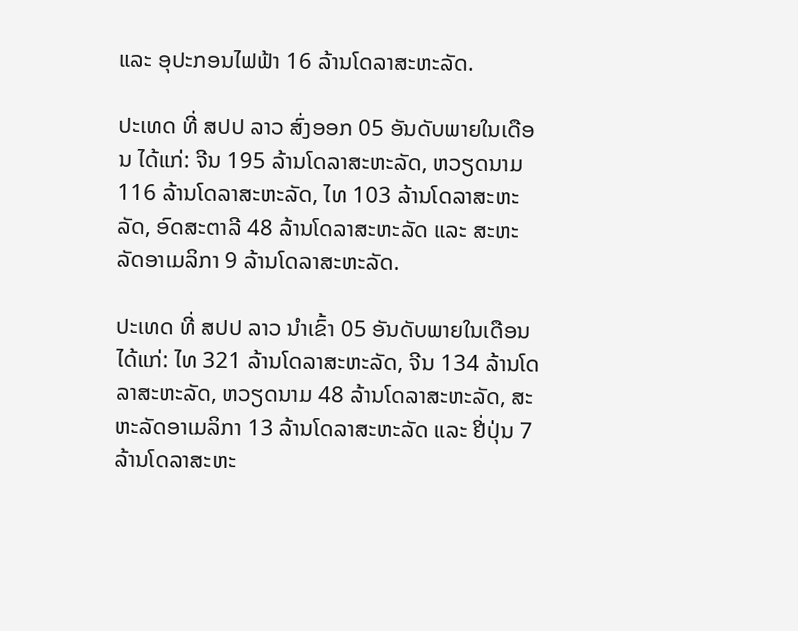ແລະ ອຸປະກອນໄຟຟ້າ 16 ລ້ານໂດລາສະຫະລັດ.

ປະເທດ ທີ່ ສປປ ລາວ ສົ່ງອອກ 05 ອັນດັບພາຍໃນເດືອນ ໄດ້ແກ່: ຈີນ 195 ລ້ານໂດລາສະຫະລັດ, ຫວຽດນາມ 116 ລ້ານໂດລາສະຫະລັດ, ໄທ 103 ລ້ານໂດລາສະຫະລັດ, ອົດສະຕາລີ 48 ລ້ານໂດລາສະຫະລັດ ແລະ ສະຫະລັດອາເມລິກາ 9 ລ້ານໂດລາສະຫະລັດ.

ປະເທດ ທີ່ ສປປ ລາວ ນໍາເຂົ້າ 05 ອັນດັບພາຍໃນເດືອນ ໄດ້ແກ່: ໄທ 321 ລ້ານໂດລາສະຫະລັດ, ຈີນ 134 ລ້ານໂດລາສະຫະລັດ, ຫວຽດນາມ 48 ລ້ານໂດລາສະຫະລັດ, ສະຫະລັດອາເມລິກາ 13 ລ້ານໂດລາສະຫະລັດ ແລະ ຢີ່ປຸ່ນ 7 ລ້ານໂດລາສະຫະ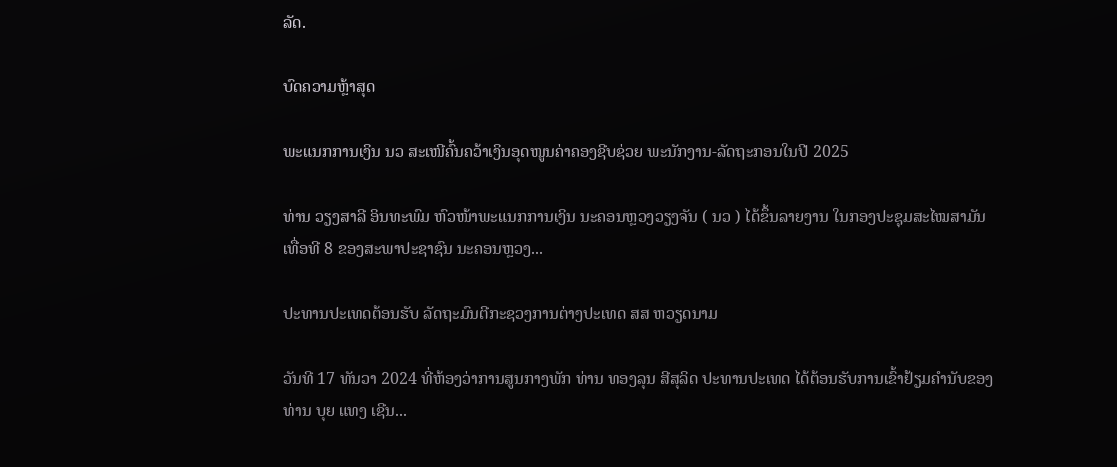ລັດ.

ບົດຄວາມຫຼ້າສຸດ

ພະແນກການເງິນ ນວ ສະເໜີຄົ້ນຄວ້າເງິນອຸດໜູນຄ່າຄອງຊີບຊ່ວຍ ພະນັກງານ-ລັດຖະກອນໃນປີ 2025

ທ່ານ ວຽງສາລີ ອິນທະພົມ ຫົວໜ້າພະແນກການເງິນ ນະຄອນຫຼວງວຽງຈັນ ( ນວ ) ໄດ້ຂຶ້ນລາຍງານ ໃນກອງປະຊຸມສະໄໝສາມັນ ເທື່ອທີ 8 ຂອງສະພາປະຊາຊົນ ນະຄອນຫຼວງ...

ປະທານປະເທດຕ້ອນຮັບ ລັດຖະມົນຕີກະຊວງການຕ່າງປະເທດ ສສ ຫວຽດນາມ

ວັນທີ 17 ທັນວາ 2024 ທີ່ຫ້ອງວ່າການສູນກາງພັກ ທ່ານ ທອງລຸນ ສີສຸລິດ ປະທານປະເທດ ໄດ້ຕ້ອນຮັບການເຂົ້າຢ້ຽມຄຳນັບຂອງ ທ່ານ ບຸຍ ແທງ ເຊີນ...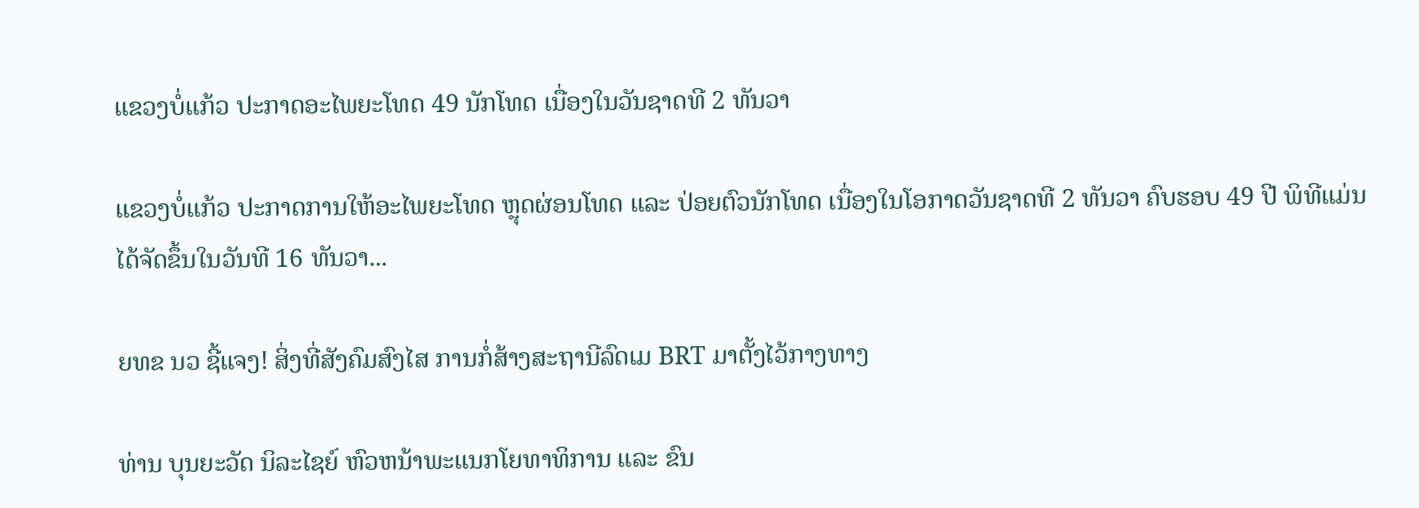ແຂວງບໍ່ແກ້ວ ປະກາດອະໄພຍະໂທດ 49 ນັກໂທດ ເນື່ອງໃນວັນຊາດທີ 2 ທັນວາ

ແຂວງບໍ່ແກ້ວ ປະກາດການໃຫ້ອະໄພຍະໂທດ ຫຼຸດຜ່ອນໂທດ ແລະ ປ່ອຍຕົວນັກໂທດ ເນື່ອງໃນໂອກາດວັນຊາດທີ 2 ທັນວາ ຄົບຮອບ 49 ປີ ພິທີແມ່ນໄດ້ຈັດຂຶ້ນໃນວັນທີ 16 ທັນວາ...

ຍທຂ ນວ ຊີ້ແຈງ! ສິ່ງທີ່ສັງຄົມສົງໄສ ການກໍ່ສ້າງສະຖານີລົດເມ BRT ມາຕັ້ງໄວ້ກາງທາງ

ທ່ານ ບຸນຍະວັດ ນິລະໄຊຍ໌ ຫົວຫນ້າພະແນກໂຍທາທິການ ແລະ ຂົນ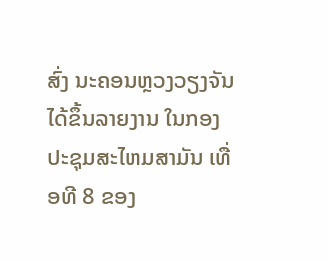ສົ່ງ ນະຄອນຫຼວງວຽງຈັນ ໄດ້ຂຶ້ນລາຍງານ ໃນກອງປະຊຸມສະໄຫມສາມັນ ເທື່ອທີ 8 ຂອງ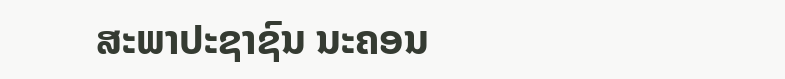ສະພາປະຊາຊົນ ນະຄອນ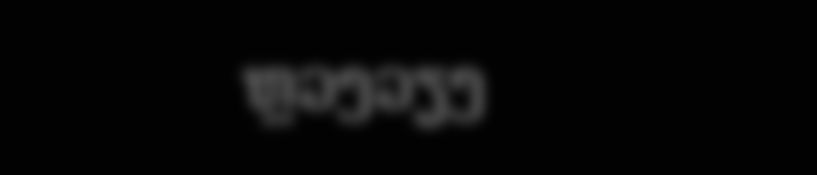ຫຼວງວຽງ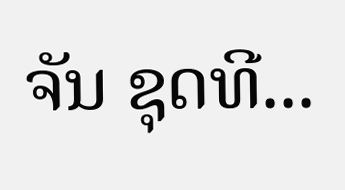ຈັນ ຊຸດທີ...